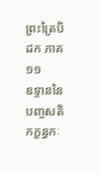ព្រះត្រៃបិដក ភាគ ១១
ឧទ្ទាននៃ បញ្ចសតិកក្ខន្ធកៈ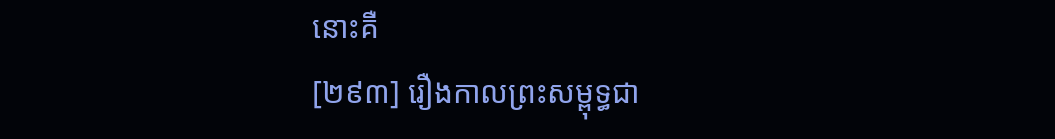នោះគឺ
[២៩៣] រឿងកាលព្រះសម្ពុទ្ធជា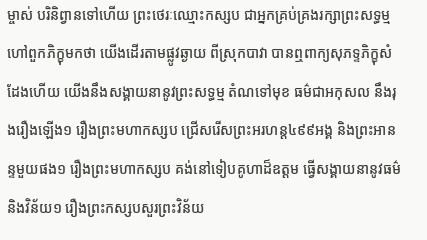ម្ចាស់ បរិនិព្វានទៅហើយ ព្រះថេរៈឈ្មោះកស្សប ជាអ្នកគ្រប់គ្រងរក្សាព្រះសទ្ធម្ម ហៅពួកភិក្ខុមកថា យើងដើរតាមផ្លូវឆ្ងាយ ពីស្រុកបាវា បានឮពាក្យសុភទ្ទភិក្ខុសំដែងហើយ យើងនឹងសង្គាយនានូវព្រះសទ្ធម្ម តំណទៅមុខ ធម៌ជាអកុសល នឹងរុងរឿងឡើង១ រឿងព្រះមហាកស្សប ជ្រើសរើសព្រះអរហន្ត៤៩៩អង្គ និងព្រះអានន្ទមួយផង១ រឿងព្រះមហាកស្សប គង់នៅទៀបគូហាដ៏ឧត្តម ធ្វើសង្គាយនានូវធម៌និងវិន័យ១ រឿងព្រះកស្សបសួរព្រះវិន័យ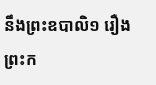នឹងព្រះឧបាលិ១ រឿងព្រះក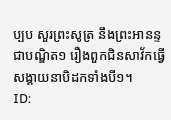ប្បប សួរព្រះសូត្រ នឹងព្រះអានន្ទជាបណ្ឌិត១ រឿងពួកជិនសាវ័កធ្វើសង្គាយនាបិដកទាំងបី១។
ID: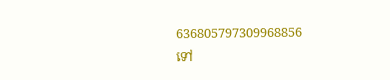636805797309968856
ទៅ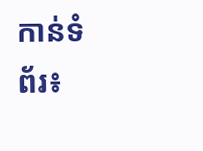កាន់ទំព័រ៖